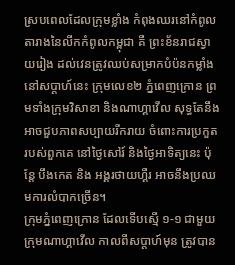ស្របពេលដែលក្រុមខ្លាំង កំពុងឈរនៅកំពូលតារាងនៃលីកកំពូលកម្ពុជា គឺ ព្រះខ័នរាជស្វាយរៀង ដល់វេនត្រូវឈប់សម្រាកបំប៉នកម្លាំង នៅសប្តាហ៍នេះ ក្រុមលេខ២ ភ្នំពេញក្រោន ព្រមទាំងក្រុមវិសាខា និងណាហ្គាវើល សុទ្ធតែនឹងអាចជួបភាពសប្បាយរីករាយ ចំពោះការប្រកួតរបស់ពួកគេ នៅថ្ងៃសៅរ៍ និងថ្ងៃអាទិត្យនេះ ប៉ុន្តែ បឹងកេត និង អង្គរថាយហ្គឺរ អាចនឹងប្រឈមការលំបាកច្រើន។
ក្រុមភ្នំពេញក្រោន ដែលទើបស្មើ ១-១ ជាមួយក្រុមណាហ្គាវើល កាលពីសប្តាហ៍មុន ត្រូវបាន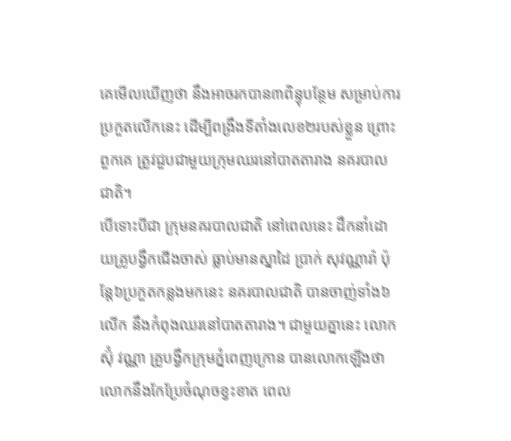គេមើលឃើញថា នឹងអាចរកបាន៣ពិន្ទុបន្ថែម សម្រាប់ការប្រកួតលើកនេះ ដើម្បីពង្រឹងទីតាំងលេខ២របស់ខ្លួន ព្រោះពួកគេ ត្រូវជួបជាមួយក្រុមឈរនៅបាតតារាង នគរបាលជាតិ។
បើទោះបីជា ក្រុមនគរបាលជាតិ នៅពេលនេះ ដឹកនាំដោយគ្រូបង្វឹកជើងចាស់ ធ្លាប់មានស្នាដៃ ប្រាក់ សុវណ្ណារ៉ា ប៉ុន្តែ៦ប្រកួតកន្លងមកនេះ នគរបាលជាតិ បានចាញ់ទាំង៦លើក នឹងកំពុងឈរនៅបាតតារាង។ ជាមួយគ្នានេះ លោក ស៊ុំ វណ្ណា គ្រូបង្វឹកក្រុមភ្នំពេញក្រោន បានលោកឡើងថា លោកនឹងកែប្រែចំណុចខ្វះខាត ពេល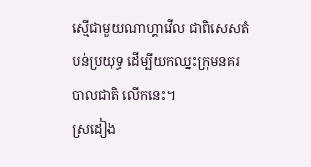ស្មើជាមួយណាហ្គាវើល ជាពិសេសតំបន់ប្រយុទ្ធ ដើម្បីយកឈ្នះក្រុមនគរបាលជាតិ លើកនេះ។
ស្រដៀង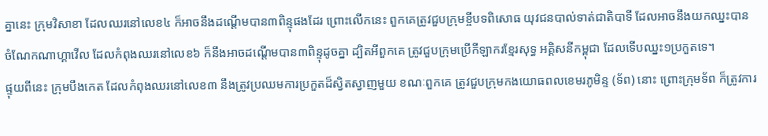គ្នានេះ ក្រុមវិសាខា ដែលឈរនៅលេខ៤ ក៏អាចនឹងដណ្តើមបាន៣ពិន្ទុផងដែរ ព្រោះលើកនេះ ពួកគេត្រូវជួបក្រុមខ្ចីបទពិសោធ យុវជនបាល់ទាត់ជាតិបាទី ដែលអាចនឹងយកឈ្នះបាន ចំណែកណាហ្គាវើល ដែលកំពុងឈរនៅលេខ៦ ក៏នឹងអាចដណ្តើមបាន៣ពិន្ទុដូចគ្នា ដ្បិតអីពួកគេ ត្រូវជួបក្រុមប្រើកីឡាករខ្មែរសុទ្ធ អគ្គិសនីកម្ពុជា ដែលទើបឈ្នះ១ប្រកួតទេ។
ផ្ទុយពីនេះ ក្រុមបឹងកេត ដែលកំពុងឈរនៅលេខ៣ នឹងត្រូវប្រឈមការប្រកួតដ៏ស្វិតស្វាញមួយ ខណៈពួកគេ ត្រូវជួបក្រុមកងយោធពលខេមរភូមិន្ទ (ទ័ព) នោះ ព្រោះក្រុមទ័ព ក៏ត្រូវការ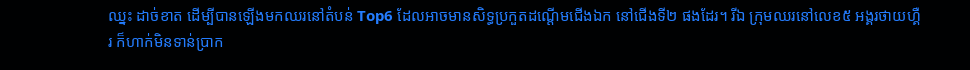ឈ្នះ ដាច់ខាត ដើម្បីបានឡើងមកឈរនៅតំបន់ Top6 ដែលអាចមានសិទ្ធប្រកួតដណ្តើមជើងឯក នៅជើងទី២ ផងដែរ។ រីឯ ក្រុមឈរនៅលេខ៥ អង្គរថាយហ្គឺរ ក៏ហាក់មិនទាន់ប្រាក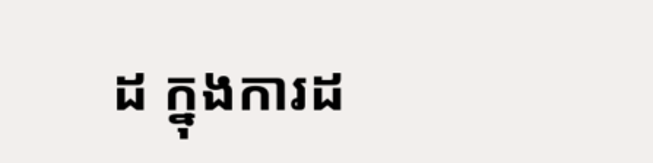ដ ក្នុងការដ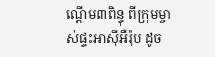ណ្តើម៣ពិន្ទុ ពីក្រុមម្ចាស់ផ្ទះអាស៊ីអឺរ៉ុប ដូច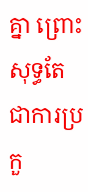គ្នា ព្រោះសុទ្ធតែជាការប្រកួ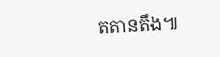តតានតឹង៕